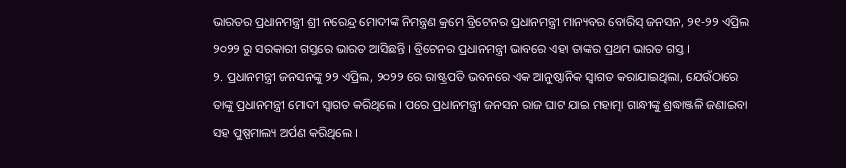ଭାରତର ପ୍ରଧାନମନ୍ତ୍ରୀ ଶ୍ରୀ ନରେନ୍ଦ୍ର ମୋଦୀଙ୍କ ନିମନ୍ତ୍ରଣ କ୍ରମେ ବ୍ରିଟେନର ପ୍ରଧାନମନ୍ତ୍ରୀ ମାନ୍ୟବର ବୋରିସ୍ ଜନସନ, ୨୧-୨୨ ଏପ୍ରିଲ ୨୦୨୨ ରୁ ସରକାରୀ ଗସ୍ତରେ ଭାରତ ଆସିଛନ୍ତି । ବ୍ରିଟେନର ପ୍ରଧାନମନ୍ତ୍ରୀ ଭାବରେ ଏହା ତାଙ୍କର ପ୍ରଥମ ଭାରତ ଗସ୍ତ ।
୨. ପ୍ରଧାନମନ୍ତ୍ରୀ ଜନସନଙ୍କୁ ୨୨ ଏପ୍ରିଲ, ୨୦୨୨ ରେ ରାଷ୍ଟ୍ରପତି ଭବନରେ ଏକ ଆନୁଷ୍ଠାନିକ ସ୍ୱାଗତ କରାଯାଇଥିଲା, ଯେଉଁଠାରେ ତାଙ୍କୁ ପ୍ରଧାନମନ୍ତ୍ରୀ ମୋଦୀ ସ୍ୱାଗତ କରିଥିଲେ । ପରେ ପ୍ରଧାନମନ୍ତ୍ରୀ ଜନସନ ରାଜ ଘାଟ ଯାଇ ମହାତ୍ମା ଗାନ୍ଧୀଙ୍କୁ ଶ୍ରଦ୍ଧାଞ୍ଜଳି ଜଣାଇବା ସହ ପୁଷ୍ପମାଲ୍ୟ ଅର୍ପଣ କରିଥିଲେ ।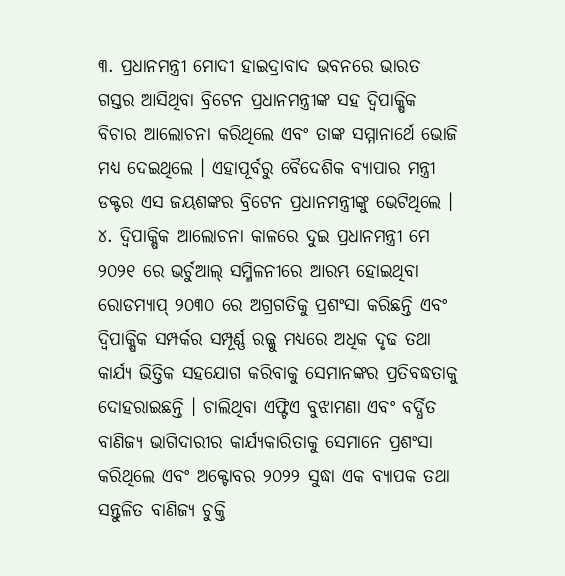୩. ପ୍ରଧାନମନ୍ତ୍ରୀ ମୋଦୀ ହାଇଦ୍ରାବାଦ ଭବନରେ ଭାରତ ଗସ୍ତର ଆସିଥିବା ବ୍ରିଟେନ ପ୍ରଧାନମନ୍ତ୍ରୀଙ୍କ ସହ ଦ୍ୱିପାକ୍ଷିକ ବିଚାର ଆଲୋଚନା କରିଥିଲେ ଏବଂ ତାଙ୍କ ସମ୍ମାନାର୍ଥେ ଭୋଜି ମଧ୍ୟ ଦେଇଥିଲେ । ଏହାପୂର୍ବରୁ ବୈଦେଶିକ ବ୍ୟାପାର ମନ୍ତ୍ରୀ ଡକ୍ଟର ଏସ ଜୟଶଙ୍କର ବ୍ରିଟେନ ପ୍ରଧାନମନ୍ତ୍ରୀଙ୍କୁ ଭେଟିଥିଲେ ।
୪. ଦ୍ୱିପାକ୍ଷିକ ଆଲୋଚନା କାଳରେ ଦୁଇ ପ୍ରଧାନମନ୍ତ୍ରୀ ମେ ୨୦୨୧ ରେ ଭର୍ଚୁଆଲ୍ ସମ୍ମିଳନୀରେ ଆରମ୍ଭ ହୋଇଥିବା ରୋଡମ୍ୟାପ୍ ୨୦୩୦ ରେ ଅଗ୍ରଗତିକୁ ପ୍ରଶଂସା କରିଛନ୍ତି ଏବଂ ଦ୍ୱିପାକ୍ଷିକ ସମ୍ପର୍କର ସମ୍ପୂର୍ଣ୍ଣ ରଜ୍ଜୁ ମଧ୍ୟରେ ଅଧିକ ଦୃଢ ତଥା କାର୍ଯ୍ୟ ଭିତ୍ତିକ ସହଯୋଗ କରିବାକୁ ସେମାନଙ୍କର ପ୍ରତିବଦ୍ଧତାକୁ ଦୋହରାଇଛନ୍ତି । ଚାଲିଥିବା ଏଫ୍ଟିଏ ବୁଝାମଣା ଏବଂ ବର୍ଦ୍ଧିତ ବାଣିଜ୍ୟ ଭାଗିଦାରୀର କାର୍ଯ୍ୟକାରିତାକୁ ସେମାନେ ପ୍ରଶଂସା କରିଥିଲେ ଏବଂ ଅକ୍ଟୋବର ୨୦୨୨ ସୁଦ୍ଧା ଏକ ବ୍ୟାପକ ତଥା ସନ୍ତୁଳିତ ବାଣିଜ୍ୟ ଚୁକ୍ତି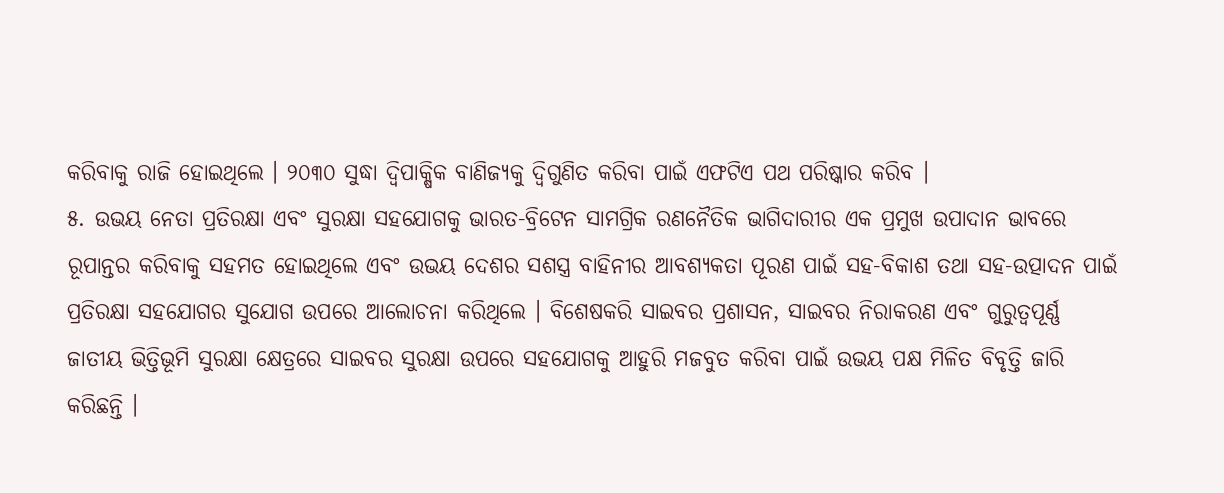କରିବାକୁ ରାଜି ହୋଇଥିଲେ । ୨୦୩୦ ସୁଦ୍ଧା ଦ୍ୱିପାକ୍ଷିକ ବାଣିଜ୍ୟକୁ ଦ୍ୱିଗୁଣିତ କରିବା ପାଇଁ ଏଫଟିଏ ପଥ ପରିଷ୍କାର କରିବ ।
୫. ଉଭୟ ନେତା ପ୍ରତିରକ୍ଷା ଏବଂ ସୁରକ୍ଷା ସହଯୋଗକୁ ଭାରତ-ବ୍ରିଟେନ ସାମଗ୍ରିକ ରଣନୈତିକ ଭାଗିଦାରୀର ଏକ ପ୍ରମୁଖ ଉପାଦାନ ଭାବରେ ରୂପାନ୍ତର କରିବାକୁ ସହମତ ହୋଇଥିଲେ ଏବଂ ଉଭୟ ଦେଶର ସଶସ୍ତ୍ର ବାହିନୀର ଆବଶ୍ୟକତା ପୂରଣ ପାଇଁ ସହ-ବିକାଶ ତଥା ସହ-ଉତ୍ପାଦନ ପାଇଁ ପ୍ରତିରକ୍ଷା ସହଯୋଗର ସୁଯୋଗ ଉପରେ ଆଲୋଚନା କରିଥିଲେ । ବିଶେଷକରି ସାଇବର ପ୍ରଶାସନ, ସାଇବର ନିରାକରଣ ଏବଂ ଗୁରୁତ୍ୱପୂର୍ଣ୍ଣ ଜାତୀୟ ଭିତ୍ତିଭୂମି ସୁରକ୍ଷା କ୍ଷେତ୍ରରେ ସାଇବର ସୁରକ୍ଷା ଉପରେ ସହଯୋଗକୁ ଆହୁରି ମଜବୁତ କରିବା ପାଇଁ ଉଭୟ ପକ୍ଷ ମିଳିତ ବିବୃତ୍ତି ଜାରି କରିଛନ୍ତି ।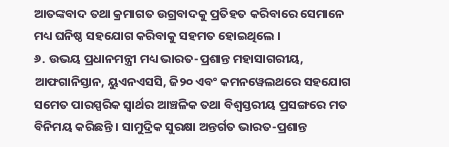ଆତଙ୍କବାଦ ତଥା କ୍ରମାଗତ ଉଗ୍ରବାଦକୁ ପ୍ରତିହତ କରିବାରେ ସେମାନେ ମଧ୍ୟ ଘନିଷ୍ଠ ସହଯୋଗ କରିବାକୁ ସହମତ ହୋଇଥିଲେ ।
୬. ଉଭୟ ପ୍ରଧାନମନ୍ତ୍ରୀ ମଧ୍ୟ ଭାରତ-ପ୍ରଶାନ୍ତ ମହାସାଗରୀୟ, ଆଫଗାନିସ୍ତାନ, ୟୁଏନଏସସି, ଜି୨୦ ଏବଂ କମନୱେଲଥରେ ସହଯୋଗ ସମେତ ପାରସ୍ପରିକ ସ୍ୱାର୍ଥର ଆଞ୍ଚଳିକ ତଥା ବିଶ୍ୱସ୍ତରୀୟ ପ୍ରସଙ୍ଗରେ ମତ ବିନିମୟ କରିଛନ୍ତି । ସାମୁଦ୍ରିକ ସୁରକ୍ଷା ଅନ୍ତର୍ଗତ ଭାରତ-ପ୍ରଶାନ୍ତ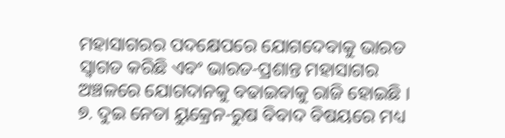ମହାସାଗରର ପଦକ୍ଷେପରେ ଯୋଗଦେବାକୁ ଭାରତ ସ୍ୱାଗତ କରିଛି ଏବଂ ଭାରତ-ପ୍ରଶାନ୍ତ ମହାସାଗର ଅଞ୍ଚଳରେ ଯୋଗଦାନକୁ ବଢାଇବାକୁ ରାଜି ହୋଇଛି ।
୭. ଦୁଇ ନେତା ୟୁକ୍ରେନ-ରୁଷ ବିବାଦ ବିଷୟରେ ମଧ୍ୟ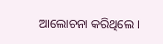ଆଲୋଚନା କରିଥିଲେ ।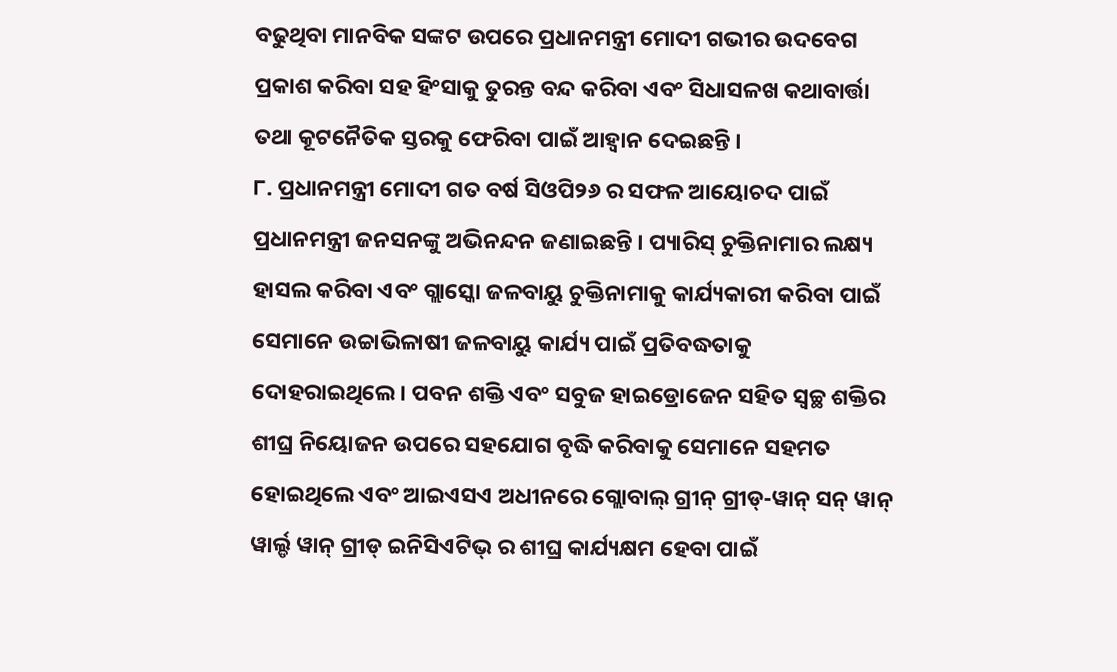ବଢୁଥିବା ମାନବିକ ସଙ୍କଟ ଉପରେ ପ୍ରଧାନମନ୍ତ୍ରୀ ମୋଦୀ ଗଭୀର ଉଦବେଗ ପ୍ରକାଶ କରିବା ସହ ହିଂସାକୁ ତୁରନ୍ତ ବନ୍ଦ କରିବା ଏବଂ ସିଧାସଳଖ କଥାବାର୍ତ୍ତା ତଥା କୂଟନୈତିକ ସ୍ତରକୁ ଫେରିବା ପାଇଁ ଆହ୍ୱାନ ଦେଇଛନ୍ତି ।
୮. ପ୍ରଧାନମନ୍ତ୍ରୀ ମୋଦୀ ଗତ ବର୍ଷ ସିଓପି୨୬ ର ସଫଳ ଆୟୋଚଦ ପାଇଁ ପ୍ରଧାନମନ୍ତ୍ରୀ ଜନସନଙ୍କୁ ଅଭିନନ୍ଦନ ଜଣାଇଛନ୍ତି । ପ୍ୟାରିସ୍ ଚୁକ୍ତିନାମାର ଲକ୍ଷ୍ୟ ହାସଲ କରିବା ଏବଂ ଗ୍ଲାସ୍କୋ ଜଳବାୟୁ ଚୁକ୍ତିନାମାକୁ କାର୍ଯ୍ୟକାରୀ କରିବା ପାଇଁ ସେମାନେ ଉଚ୍ଚାଭିଳାଷୀ ଜଳବାୟୁ କାର୍ଯ୍ୟ ପାଇଁ ପ୍ରତିବଦ୍ଧତାକୁ ଦୋହରାଇଥିଲେ । ପବନ ଶକ୍ତି ଏବଂ ସବୁଜ ହାଇଡ୍ରୋଜେନ ସହିତ ସ୍ୱଚ୍ଛ ଶକ୍ତିର ଶୀଘ୍ର ନିୟୋଜନ ଉପରେ ସହଯୋଗ ବୃଦ୍ଧି କରିବାକୁ ସେମାନେ ସହମତ ହୋଇଥିଲେ ଏବଂ ଆଇଏସଏ ଅଧୀନରେ ଗ୍ଲୋବାଲ୍ ଗ୍ରୀନ୍ ଗ୍ରୀଡ୍-ୱାନ୍ ସନ୍ ୱାନ୍ ୱାର୍ଲ୍ଡ ୱାନ୍ ଗ୍ରୀଡ୍ ଇନିସିଏଟିଭ୍ ର ଶୀଘ୍ର କାର୍ଯ୍ୟକ୍ଷମ ହେବା ପାଇଁ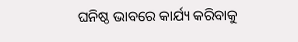ଘନିଷ୍ଠ ଭାବରେ କାର୍ଯ୍ୟ କରିବାକୁ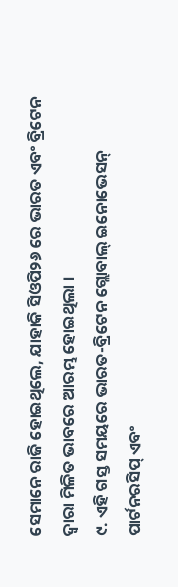ସେମାନେ ରାଜି ହୋଇଥିଲେ, ଯାହାକି ସିଓପି୨୬ ରେ ଭାରତ ଏବଂ ବ୍ରିଟେନ ଦ୍ୱାରା ମିଳିତ ଭାବରେ ଆରମ୍ଭ ହୋଇଥିଲା ।
୯. ଏହି ଗସ୍ତ ସମୟରେ ଭାରତ-ବ୍ରିଟେନ ଗ୍ଲୋବାଲ୍ ଇନୋଭେସନ୍ ପାର୍ଟନରସିପ୍ ଏବଂ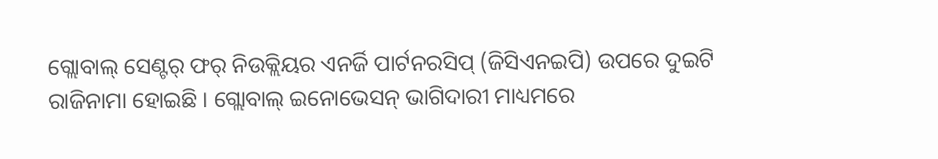ଗ୍ଲୋବାଲ୍ ସେଣ୍ଟର୍ ଫର୍ ନିଉକ୍ଲିୟର ଏନର୍ଜି ପାର୍ଟନରସିପ୍ (ଜିସିଏନଇପି) ଉପରେ ଦୁଇଟି ରାଜିନାମା ହୋଇଛି । ଗ୍ଲୋବାଲ୍ ଇନୋଭେସନ୍ ଭାଗିଦାରୀ ମାଧ୍ୟମରେ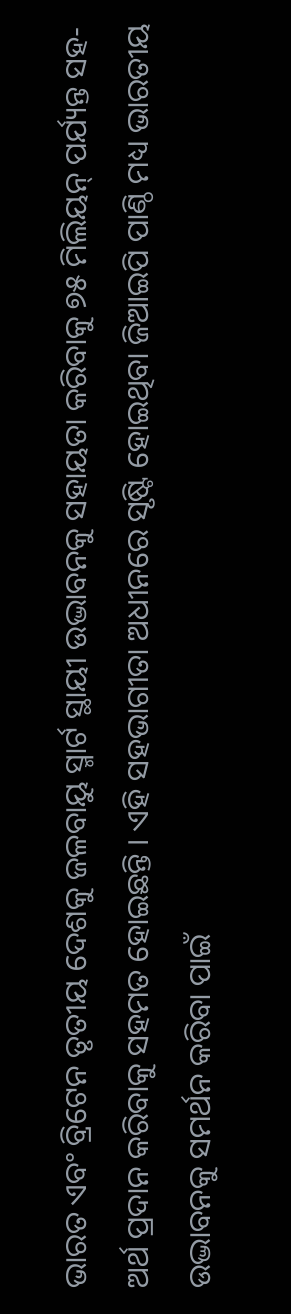ଭାରତ ଏବଂ ବ୍ରିଟେନ ତୃତୀୟ ଦେଶକୁ ଜଳବାୟୁ ସ୍ମାର୍ଟ ସ୍ଥାୟୀ ଉଦ୍ଭାବନକୁ ସହାୟତା କରିବାକୁ ୭୫ ମିଲିୟନ୍ ପର୍ଯ୍ୟନ୍ତ ସହ-ଅର୍ଥ ପ୍ରଦାନ କରିବାକୁ ସହମତ ହୋଇଛନ୍ତି । ଏହି ସହଭାଗୀତା ଅଧୀନରେ ସୃଷ୍ଟି ହୋଇଥିବା ଜିଆଇପି ପାଣ୍ଠି ମଧ୍ୟ ଭାରତୀୟ ଉଦ୍ଭାବନକୁ ସମର୍ଥନ କରିବା ପାଇଁ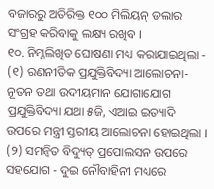ବଜାରରୁ ଅତିରିକ୍ତ ୧୦୦ ମିଲିୟନ୍ ଡଲାର ସଂଗ୍ରହ କରିବାକୁ ଲକ୍ଷ୍ୟ ରଖିବ ।
୧୦. ନିମ୍ନଲିଖିତ ଘୋଷଣା ମଧ୍ୟ କରାଯାଇଥିଲା - (୧) ରଣନୀତିକ ପ୍ରଯୁକ୍ତିବିଦ୍ୟା ଆଲୋଚନା- ନୂତନ ତଥା ଉଦୀୟମାନ ଯୋଗାଯୋଗ ପ୍ରଯୁକ୍ତିବିଦ୍ୟା ଯଥା ୫ଜି, ଏଆଇ ଇତ୍ୟାଦି ଉପରେ ମନ୍ତ୍ରୀ ସ୍ତରୀୟ ଆଲୋଚନା ହୋଇଥିଲା । (୨) ସମନ୍ୱିତ ବିଦ୍ୟୁତ୍ ପ୍ରପୋଲସନ ଉପରେ ସହଯୋଗ - ଦୁଇ ନୌବାହିନୀ ମଧ୍ୟରେ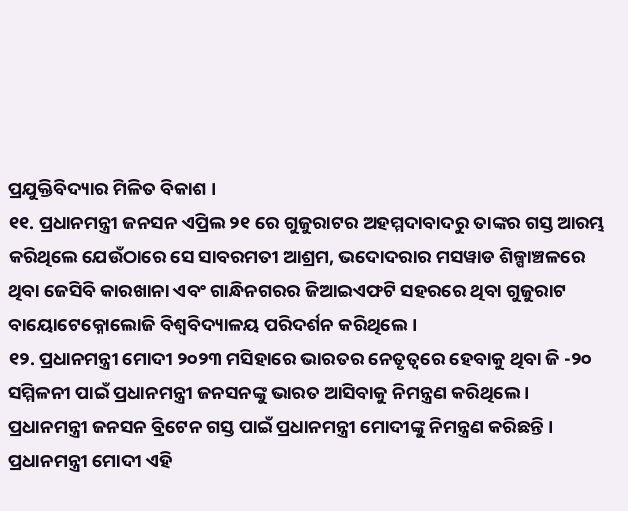ପ୍ରଯୁକ୍ତିବିଦ୍ୟାର ମିଳିତ ବିକାଶ ।
୧୧. ପ୍ରଧାନମନ୍ତ୍ରୀ ଜନସନ ଏପ୍ରିଲ ୨୧ ରେ ଗୁଜୁରାଟର ଅହମ୍ମଦାବାଦରୁ ତାଙ୍କର ଗସ୍ତ ଆରମ୍ଭ କରିଥିଲେ ଯେଉଁଠାରେ ସେ ସାବରମତୀ ଆଶ୍ରମ, ଭଦୋଦରାର ମସୱାଡ ଶିଳ୍ପାଞ୍ଚଳରେ ଥିବା ଜେସିବି କାରଖାନା ଏବଂ ଗାନ୍ଧିନଗରର ଜିଆଇଏଫଟି ସହରରେ ଥିବା ଗୁଜୁରାଟ ବାୟୋଟେକ୍ନୋଲୋଜି ବିଶ୍ୱବିଦ୍ୟାଳୟ ପରିଦର୍ଶନ କରିଥିଲେ ।
୧୨. ପ୍ରଧାନମନ୍ତ୍ରୀ ମୋଦୀ ୨୦୨୩ ମସିହାରେ ଭାରତର ନେତୃତ୍ୱରେ ହେବାକୁ ଥିବା ଜି -୨୦ ସମ୍ମିଳନୀ ପାଇଁ ପ୍ରଧାନମନ୍ତ୍ରୀ ଜନସନଙ୍କୁ ଭାରତ ଆସିବାକୁ ନିମନ୍ତ୍ରଣ କରିଥିଲେ । ପ୍ରଧାନମନ୍ତ୍ରୀ ଜନସନ ବ୍ରିଟେନ ଗସ୍ତ ପାଇଁ ପ୍ରଧାନମନ୍ତ୍ରୀ ମୋଦୀଙ୍କୁ ନିମନ୍ତ୍ରଣ କରିଛନ୍ତି । ପ୍ରଧାନମନ୍ତ୍ରୀ ମୋଦୀ ଏହି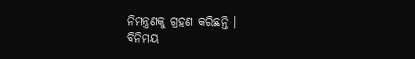ନିମନ୍ତ୍ରଣକୁ ଗ୍ରହଣ କରିଛନ୍ତି ।
ବିନିମୟ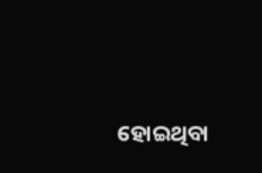ହୋଇଥିବା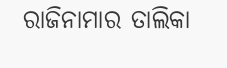ରାଜିନାମାର ତାଲିକା